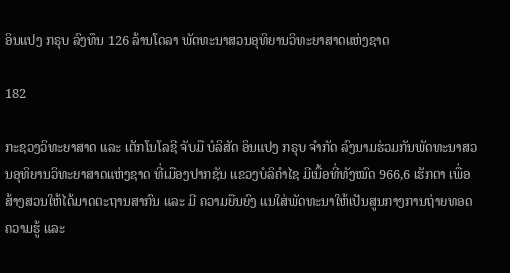ອິນແປງ ກຣຸບ ລົງທຶນ 126 ລ້ານໂດລາ ພັດທະນາສວນອຸທິຍານວິທະຍາສາດແຫ່ງຊາດ

182

ກະຊວງວິທະຍາສາດ ແລະ ເຕັກໂນໂລຊີ ຈັບມື ບໍລິສັດ ອິນແປງ ກຣຸບ ຈຳກັດ ລົງນາມຮ່ວມກັນພັດທະນາສວນອຸທິຍານວິທະຍາສາດແຫ່ງຊາດ ທີ່ເມືອງປາກຊັນ ແຂວງບໍລິຄຳໄຊ ມີເນື້ອທີ່ທັງໝົດ 966,6 ເຮັກຕາ ເພື່ອສ້າງສວນໃຫ້ໄດ້ມາດຕະຖານສາກົນ ແລະ ມີ ຄວາມຍືນຍົງ ແນໃສ່ພັດທະນາໃຫ້ເປັນສູນກາງການຖ່າຍທອດຄວາມຮູ້ ແລະ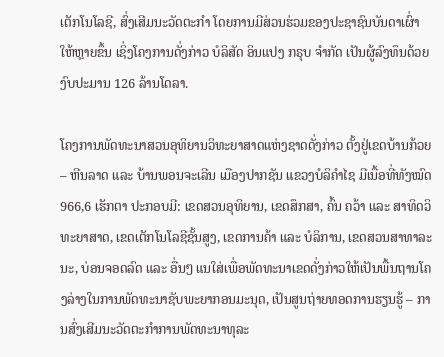ເຕັກໂນໂລຊີ, ສົ່ງເສີມນະວັດຕະກຳ ໂດຍການມີສ່ວນຮ່ວມຂອງປະຊາຊົນບັນດາເຜົ່າໃຫ້ຫຼາຍຂຶ້ນ ເຊິ່ງໂຄງການດັ່ງກ່າວ ບໍລິສັດ ອິນແປງ ກຣຸບ ຈຳກັດ ເປັນຜູ້ລົງທຶນດ້ວຍງົບປະມານ 126 ລ້ານໂດລາ.

ໂຄງການພັດທະນາສວນອຸທິຍານວິທະຍາສາດແຫ່ງຊາດດັ່ງກ່າວ ຕັ້ງຢູ່ເຂດບ້ານກ້ວຍ – ຫີນລາດ ແລະ ບ້ານພອນຈະເລີນ ເມືອງປາກຊັນ ແຂວງບໍລິຄຳໄຊ ມີເນື້ອທີ່ທັງໝົດ 966,6 ເຮັກຕາ ປະກອບມີ: ເຂດສວນອຸທິຍານ, ເຂດສຶກສາ, ຄົ້ນ ຄວ້າ ແລະ ສາທິດວິທະຍາສາດ, ເຂດເຕັກໂນໂລຊີຊັ້ນສູງ, ເຂດການຄ້າ ແລະ ບໍລິການ, ເຂດສວນສາທາລະນະ, ບ່ອນຈອດລົດ ແລະ ອື່ນໆ ແນໃສ່ເພື່ອພັດທະນາເຂດດັ່ງກ່າວໃຫ້ເປັນພື້ນຖານໂຄງລ່າງໃນການພັດທະນາຊັບພະຍາກອນມະນຸດ, ເປັນສູນຖ່າຍທອດການຮຽນຮູ້ – ການສົ່ງເສີມນະວັດຕະກຳການພັດທະນາທຸລະ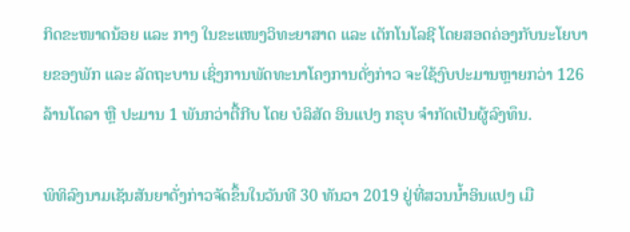ກິດຂະໜາດນ້ອຍ ແລະ ກາງ ໃນຂະແໜງວິທະຍາສາດ ແລະ ເຕັກໂນໂລຊີ ໂດຍສອດຄ່ອງກັບນະໂຍບາຍຂອງພັກ ແລະ ລັດຖະບານ ເຊິ່ງການພັດທະນາໂຄງການດັ່ງກ່າວ ຈະໃຊ້ງົບປະມານຫຼາຍກວ່າ 126 ລ້ານໂດລາ ຫຼື ປະມານ 1 ພັນກວ່າຕື້ກີບ ໂດຍ ບໍລິສັດ ອິນແປງ ກຣຸບ ຈຳກັດເປັນຜູ້ລົງທຶນ.

ພິທິລົງນາມເຊັນສັນຍາດັ່ງກ່າວຈັດຂຶ້ນໃນວັນທີ 30 ທັນວາ 2019 ຢູ່ທີ່ສວນນໍ້າອິນແປງ ເມື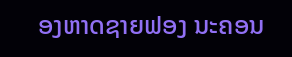ອງຫາດຊາຍຟອງ ນະຄອນ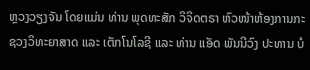ຫຼວງວຽງຈັນ ໂດຍແມ່ນ ທ່ານ ພຸດທະສັກ ວິຈິດຕຣາ ຫົວໜ້າຫ້ອງການກະຊວງວິທະຍາສາດ ແລະ ເຕັກໂນໂລຊີ ແລະ ທ່ານ ແອັດ ພັນນີວົງ ປະທານ ບໍ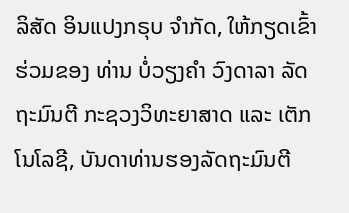ລິສັດ ອິນແປງກຣຸບ ຈຳກັດ, ໃຫ້ກຽດເຂົ້າຮ່ວມຂອງ ທ່ານ ບໍ່ວຽງຄຳ ວົງດາລາ ລັດຖະມົນຕີ ກະຊວງວິທະຍາສາດ ແລະ ເຕັກໂນໂລຊີ, ບັນດາທ່ານຮອງລັດຖະມົນຕີ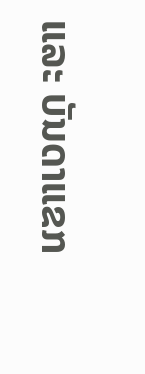ແລະ ບັນດາແຂກ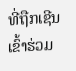ທີ່ຖືກເຊີນເຂົ້າຮ່ວມ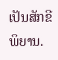ເປັນສັກຂີພິຍານ.